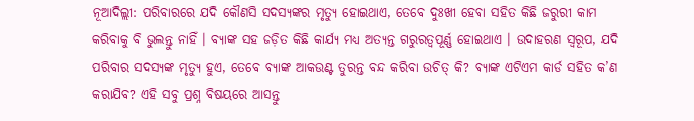ନୂଆଦିଲ୍ଲୀ: ପରିବାରରେ ଯଦି କୌଣସି ସଦସ୍ୟଙ୍କର ମୃତ୍ୟୁ ହୋଇଥାଏ, ତେବେ ଦୁଃଖୀ ହେବା ସହିତ କିଛି ଜରୁରୀ କାମ କରିବାକୁ ବି ଭୁଲନ୍ତୁ ନାହିଁ । ବ୍ୟାଙ୍କ ସହ ଜଡ଼ିତ କିଛି କାର୍ଯ୍ୟ ମଧ୍ୟ ଅତ୍ୟନ୍ତ ଗରୁରତ୍ୱପୂର୍ଣ୍ଣ ହୋଇଥାଏ । ଉଦାହରଣ ସ୍ୱରୂପ, ଯଦି ପରିବାର ସଦସ୍ୟଙ୍କ ମୃତ୍ୟୁ ହୁଏ, ତେବେ ବ୍ୟାଙ୍କ ଆକଉଣ୍ଟ ତୁରନ୍ତ ବନ୍ଦ କରିବା ଉଚିତ୍ କି? ବ୍ୟାଙ୍କ ଏଟିଏମ କାର୍ଡ ସହିତ କ’ଣ କରାଯିବ? ଏହି ସବୁ ପ୍ରଶ୍ନ ବିଷୟରେ ଆସନ୍ତୁ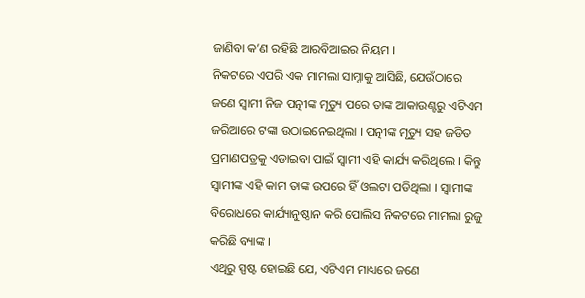ଜାଣିବା କ’ଣ ରହିଛି ଆରବିଆଇର ନିୟମ ।
ନିକଟରେ ଏପରି ଏକ ମାମଲା ସାମ୍ନାକୁ ଆସିଛି, ଯେଉଁଠାରେ ଜଣେ ସ୍ୱାମୀ ନିଜ ପତ୍ନୀଙ୍କ ମୃତ୍ୟୁ ପରେ ତାଙ୍କ ଆକାଉଣ୍ଟରୁ ଏଟିଏମ ଜରିଆରେ ଟଙ୍କା ଉଠାଇନେଇଥିଲା । ପତ୍ନୀଙ୍କ ମୃତ୍ୟୁ ସହ ଜଡିତ ପ୍ରମାଣପତ୍ରକୁ ଏଡାଇବା ପାଇଁ ସ୍ୱାମୀ ଏହି କାର୍ଯ୍ୟ କରିଥିଲେ । କିନ୍ତୁ ସ୍ୱାମୀଙ୍କ ଏହି କାମ ତାଙ୍କ ଉପରେ ହିଁ ଓଲଟା ପଡିଥିଲା । ସ୍ୱାମୀଙ୍କ ବିରୋଧରେ କାର୍ଯ୍ୟାନୁଷ୍ଠାନ କରି ପୋଲିସ ନିକଟରେ ମାମଲା ରୁଜୁ କରିଛି ବ୍ୟାଙ୍କ ।
ଏଥିରୁ ସ୍ପଷ୍ଟ ହୋଇଛି ଯେ, ଏଟିଏମ ମାଧ୍ୟରେ ଜଣେ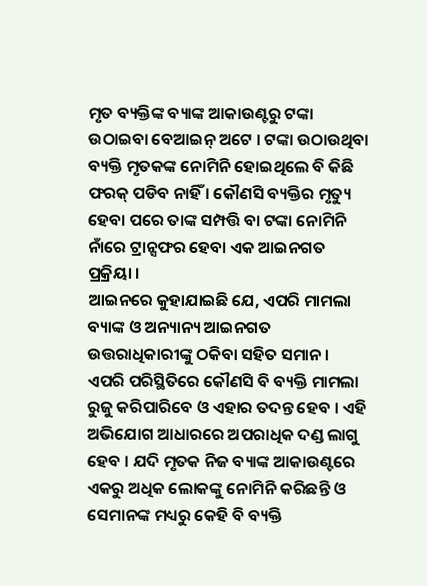ମୃତ ବ୍ୟକ୍ତିଙ୍କ ବ୍ୟାଙ୍କ ଆକାଉଣ୍ଟରୁ ଟଙ୍କା ଉଠାଇବା ବେଆଇନ୍ ଅଟେ । ଟଙ୍କା ଉଠାଉଥିବା ବ୍ୟକ୍ତି ମୃତକଙ୍କ ନୋମିନି ହୋଇଥିଲେ ବି କିଛି ଫରକ୍ ପଡିବ ନାହିଁ । କୌଣସି ବ୍ୟକ୍ତିର ମୃତ୍ୟୁ ହେବା ପରେ ତାଙ୍କ ସମ୍ପତ୍ତି ବା ଟଙ୍କା ନୋମିନି ନାଁରେ ଟ୍ରାନ୍ସଫର ହେବା ଏକ ଆଇନଗତ ପ୍ରକ୍ରିୟା ।
ଆଇନରେ କୁହାଯାଇଛି ଯେ, ଏପରି ମାମଲା ବ୍ୟାଙ୍କ ଓ ଅନ୍ୟାନ୍ୟ ଆଇନଗତ ଉତ୍ତରାଧିକାରୀଙ୍କୁ ଠକିବା ସହିତ ସମାନ । ଏପରି ପରିସ୍ଥିତିରେ କୌଣସି ବି ବ୍ୟକ୍ତି ମାମଲା ରୁଜୁ କରିପାରିବେ ଓ ଏହାର ତଦନ୍ତ ହେବ । ଏହି ଅଭିଯୋଗ ଆଧାରରେ ଅପରାଧିକ ଦଣ୍ଡ ଲାଗୁ ହେବ । ଯଦି ମୃତକ ନିଜ ବ୍ୟାଙ୍କ ଆକାଉଣ୍ଟରେ ଏକରୁ ଅଧିକ ଲୋକଙ୍କୁ ନୋମିନି କରିଛନ୍ତି ଓ ସେମାନଙ୍କ ମଧ୍ୟରୁ କେହି ବି ବ୍ୟକ୍ତି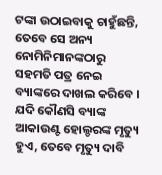ଟଙ୍କା ଉଠାଇବାକୁ ଚାହୁଁଛନ୍ତି, ତେବେ ସେ ଅନ୍ୟ ନୋମିନିମାନଙ୍କଠାରୁ ସହମତି ପତ୍ର ନେଇ ବ୍ୟାଙ୍କରେ ଦାଖଲ କରିବେ ।
ଯଦି କୌଣସି ବ୍ୟାଙ୍କ ଆକାଉଣ୍ଟ ହୋଲ୍ଡରଙ୍କ ମୃତ୍ୟୁ ହୁଏ, ତେବେ ମୃତ୍ୟୁ ଦାବି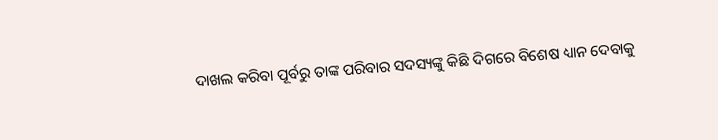ଦାଖଲ କରିବା ପୂର୍ବରୁ ତାଙ୍କ ପରିବାର ସଦସ୍ୟଙ୍କୁ କିଛି ଦିଗରେ ବିଶେଷ ଧ୍ୟାନ ଦେବାକୁ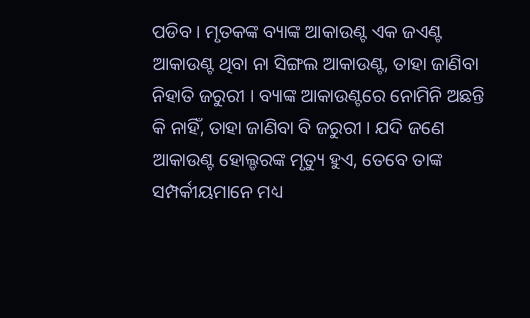ପଡିବ । ମୃତକଙ୍କ ବ୍ୟାଙ୍କ ଆକାଉଣ୍ଟ ଏକ ଜଏଣ୍ଟ ଆକାଉଣ୍ଟ ଥିବା ନା ସିଙ୍ଗଲ ଆକାଉଣ୍ଟ, ତାହା ଜାଣିବା ନିହାତି ଜରୁରୀ । ବ୍ୟାଙ୍କ ଆକାଉଣ୍ଟରେ ନୋମିନି ଅଛନ୍ତି କି ନାହିଁ, ତାହା ଜାଣିବା ବି ଜରୁରୀ । ଯଦି ଜଣେ ଆକାଉଣ୍ଟ ହୋଲ୍ଡରଙ୍କ ମୃତ୍ୟୁ ହୁଏ, ତେବେ ତାଙ୍କ ସମ୍ପର୍କୀୟମାନେ ମଧ୍ୟ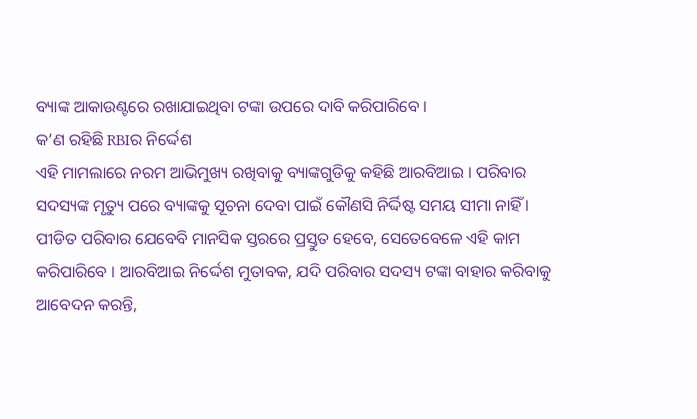ବ୍ୟାଙ୍କ ଆକାଉଣ୍ଟରେ ରଖାଯାଇଥିବା ଟଙ୍କା ଉପରେ ଦାବି କରିପାରିବେ ।
କ’ଣ ରହିଛି RBIର ନିର୍ଦ୍ଦେଶ
ଏହି ମାମଲାରେ ନରମ ଆଭିମୁଖ୍ୟ ରଖିବାକୁ ବ୍ୟାଙ୍କଗୁଡିକୁ କହିଛି ଆରବିଆଇ । ପରିବାର ସଦସ୍ୟଙ୍କ ମୃତ୍ୟୁ ପରେ ବ୍ୟାଙ୍କକୁ ସୂଚନା ଦେବା ପାଇଁ କୌଣସି ନିର୍ଦ୍ଦିଷ୍ଟ ସମୟ ସୀମା ନାହିଁ । ପୀଡିତ ପରିବାର ଯେବେବି ମାନସିକ ସ୍ତରରେ ପ୍ରସ୍ତୁତ ହେବେ, ସେତେବେଳେ ଏହି କାମ କରିପାରିବେ । ଆରବିଆଇ ନିର୍ଦ୍ଦେଶ ମୁତାବକ, ଯଦି ପରିବାର ସଦସ୍ୟ ଟଙ୍କା ବାହାର କରିବାକୁ ଆବେଦନ କରନ୍ତି,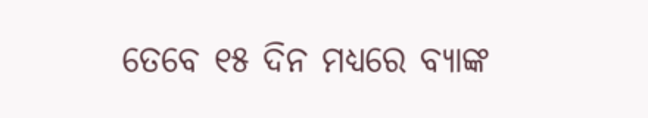ତେବେ ୧୫ ଦିନ ମଧ୍ୟରେ ବ୍ୟାଙ୍କ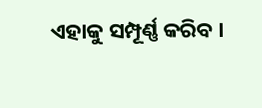ଏହାକୁ ସମ୍ପୂର୍ଣ୍ଣ କରିବ ।